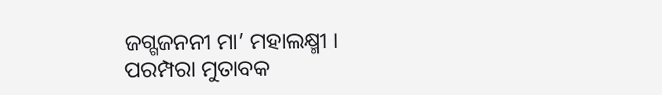ଜଗ୍ଗଜନନୀ ମା’ ମହାଲକ୍ଷ୍ମୀ । ପରମ୍ପରା ମୁତାବକ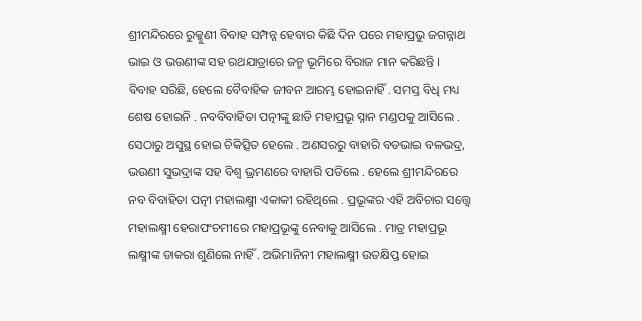ଶ୍ରୀମନ୍ଦିରରେ ରୁକ୍କୁଣୀ ବିବାହ ସମ୍ପନ୍ନ ହେବାର କିଛି ଦିନ ପରେ ମହାପ୍ରଭୁ ଜଗନ୍ନାଥ ଭାଇ ଓ ଭଉଣୀଙ୍କ ସହ ରଥଯାତ୍ରାରେ ଜନ୍ମ ଭୂମିରେ ବିରାଜ ମାନ କରିଛନ୍ତି ।
ବିବାହ ସରିଛି, ହେଲେ ବୈବାହିକ ଜୀବନ ଆରମ୍ଭ ହୋଇନାହିଁ . ସମସ୍ତ ବିଧି ମଧ୍ୟ ଶେଷ ହୋଇନି . ନବବିବାହିତା ପତ୍ନୀଙ୍କୁ ଛାଡି ମହାପ୍ରଭୂ ସ୍ନାନ ମଣ୍ଡପକୁ ଆସିଲେ . ସେଠାରୁ ଅସୁସ୍ଥ ହୋଇ ଚିକିତ୍ସିତ ହେଲେ . ଅଣସରରୁ ବାହାରି ବଡଭାଇ ବଳଭଦ୍ର, ଭଉଣୀ ସୁଭଦ୍ରାଙ୍କ ସହ ବିଶ୍ବ ଭ୍ରମଣରେ ବାହାରି ପଡିଲେ . ହେଲେ ଶ୍ରୀମନ୍ଦିରରେ ନବ ବିବାହିତା ପତ୍ନୀ ମହାଲକ୍ଷ୍ମୀ ଏକାକୀ ରହିଥିଲେ . ପ୍ରଭୂଙ୍କର ଏହି ଅବିଚାର ସତ୍ତ୍ବେ ମହାଲକ୍ଷ୍ମୀ ହେରାପଂଚମୀରେ ମହାପ୍ରଭୂଙ୍କୁ ନେବାକୁ ଆସିଲେ . ମାତ୍ର ମହାପ୍ରଭୂ ଲକ୍ଷ୍ମୀଙ୍କ ଡାକରା ଶୁଣିଲେ ନାହିଁ . ଅଭିମାନିନୀ ମହାଲକ୍ଷ୍ମୀ ଉତକ୍ଷିପ୍ତ ହୋଇ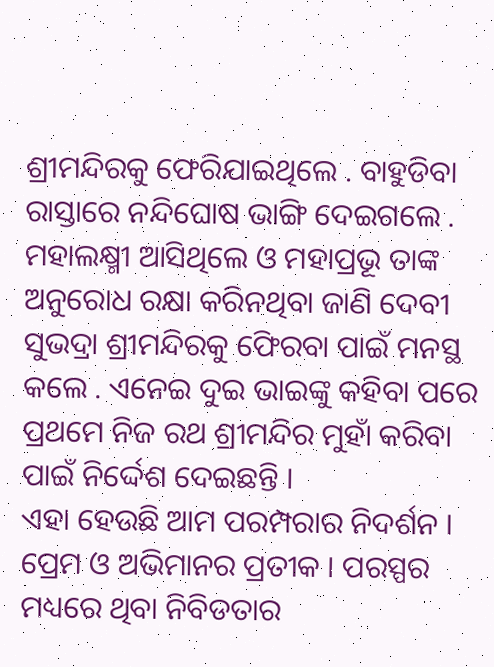ଶ୍ରୀମନ୍ଦିରକୁ ଫେରିଯାଇଥିଲେ . ବାହୁଡିବା ରାସ୍ତାରେ ନନ୍ଦିଘୋଷ ଭାଙ୍ଗି ଦେଇଗଲେ . ମହାଲକ୍ଷ୍ମୀ ଆସିଥିଲେ ଓ ମହାପ୍ରଭୂ ତାଙ୍କ ଅନୁରୋଧ ରକ୍ଷା କରିନଥିବା ଜାଣି ଦେବୀ ସୁଭଦ୍ରା ଶ୍ରୀମନ୍ଦିରକୁ ଫେିରବା ପାଇଁ ମନସ୍ଥ କଲେ . ଏନେଇ ଦୁଇ ଭାଇଙ୍କୁ କହିବା ପରେ ପ୍ରଥମେ ନିଜ ରଥ ଶ୍ରୀମନ୍ଦିର ମୁହାଁ କରିବା ପାଇଁ ନିର୍ଦ୍ଦେଶ ଦେଇଛନ୍ତି ।
ଏହା ହେଉଛି ଆମ ପରମ୍ପରାର ନିଦର୍ଶନ । ପ୍ରେମ ଓ ଅଭିମାନର ପ୍ରତୀକ । ପରସ୍ପର ମଧ୍ୟରେ ଥିବା ନିବିଡତାର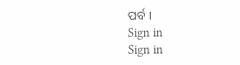ପର୍ବ ।
Sign in
Sign in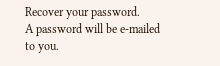Recover your password.
A password will be e-mailed to you.